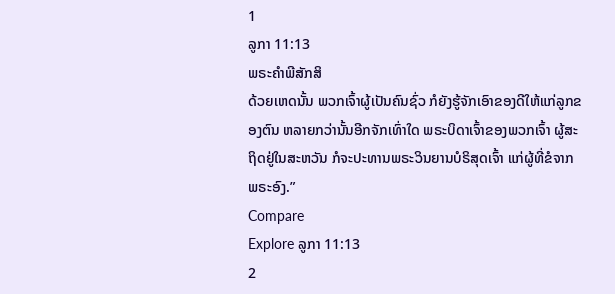1
ລູກາ 11:13
ພຣະຄຳພີສັກສິ
ດ້ວຍເຫດນັ້ນ ພວກເຈົ້າຜູ້ເປັນຄົນຊົ່ວ ກໍຍັງຮູ້ຈັກເອົາຂອງດີໃຫ້ແກ່ລູກຂອງຕົນ ຫລາຍກວ່ານັ້ນອີກຈັກເທົ່າໃດ ພຣະບິດາເຈົ້າຂອງພວກເຈົ້າ ຜູ້ສະຖິດຢູ່ໃນສະຫວັນ ກໍຈະປະທານພຣະວິນຍານບໍຣິສຸດເຈົ້າ ແກ່ຜູ້ທີ່ຂໍຈາກພຣະອົງ.”
Compare
Explore ລູກາ 11:13
2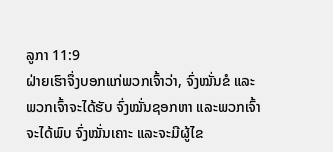ລູກາ 11:9
ຝ່າຍເຮົາຈຶ່ງບອກແກ່ພວກເຈົ້າວ່າ, ຈົ່ງໝັ່ນຂໍ ແລະ ພວກເຈົ້າຈະໄດ້ຮັບ ຈົ່ງໝັ່ນຊອກຫາ ແລະພວກເຈົ້າຈະໄດ້ພົບ ຈົ່ງໝັ່ນເຄາະ ແລະຈະມີຜູ້ໄຂ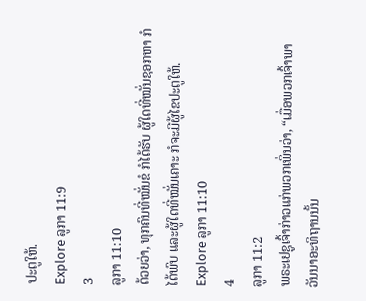ປະຕູໃຫ້.
Explore ລູກາ 11:9
3
ລູກາ 11:10
ດ້ວຍວ່າ, ທຸກຄົນທີ່ໝັ່ນຂໍ ກໍໄດ້ຮັບ ຜູ້ໃດທີ່ໝັ່ນຊອກຫາ ກໍໄດ້ພົບ ແລະຜູ້ໃດທີ່ໝັ່ນເຄາະ ກໍຈະມີຜູ້ໄຂປະຕູໃຫ້.
Explore ລູກາ 11:10
4
ລູກາ 11:2
ພຣະເຢຊູເຈົ້າກ່າວແກ່ພວກເພິ່ນວ່າ, “ເມື່ອພວກເຈົ້າພາວັນນາອະທິຖານນັ້ນ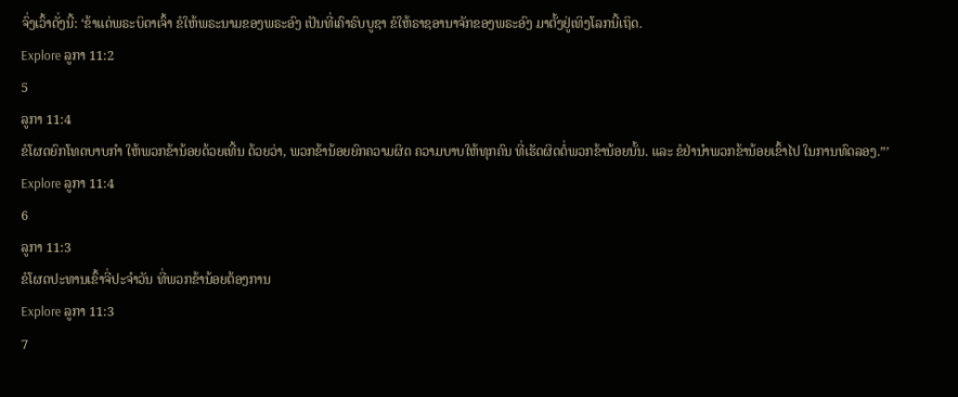ຈົ່ງເວົ້າດັ່ງນີ້: ‘ຂ້າແດ່ພຣະບິດາເຈົ້າ ຂໍໃຫ້ພຣະນາມຂອງພຣະອົງ ເປັນທີ່ເຄົາຣົບບູຊາ ຂໍໃຫ້ຣາຊອານາຈັກຂອງພຣະອົງ ມາຕັ້ງຢູ່ເທິງໂລກນີ້ເຖິດ.
Explore ລູກາ 11:2
5
ລູກາ 11:4
ຂໍໂຜດຍົກໂທດບາບກຳ ໃຫ້ພວກຂ້ານ້ອຍດ້ວຍເທີ້ນ ດ້ວຍວ່າ, ພວກຂ້ານ້ອຍຍົກຄວາມຜິດ ຄວາມບາບໃຫ້ທຸກຄົນ ທີ່ເຮັດຜິດຕໍ່ພວກຂ້ານ້ອຍນັ້ນ. ແລະ ຂໍຢ່ານຳພວກຂ້ານ້ອຍເຂົ້າໄປ ໃນການທົດລອງ.”’
Explore ລູກາ 11:4
6
ລູກາ 11:3
ຂໍໂຜດປະທານເຂົ້າຈີ່ປະຈຳວັນ ທີ່ພວກຂ້ານ້ອຍຕ້ອງການ
Explore ລູກາ 11:3
7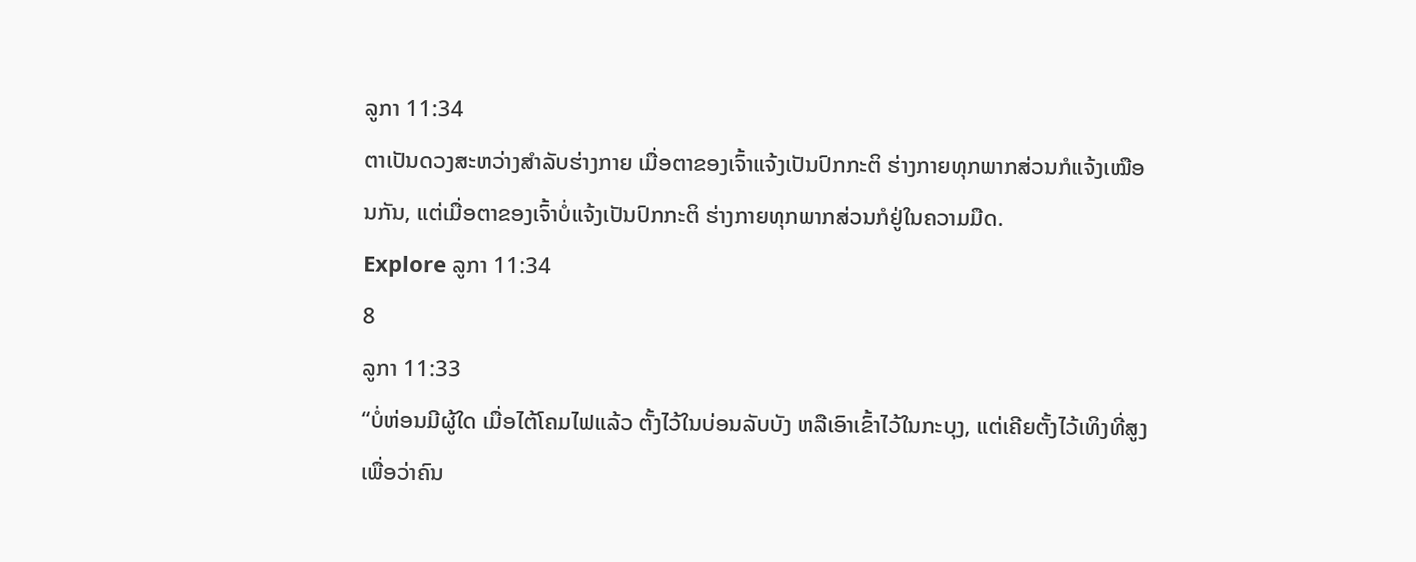ລູກາ 11:34
ຕາເປັນດວງສະຫວ່າງສຳລັບຮ່າງກາຍ ເມື່ອຕາຂອງເຈົ້າແຈ້ງເປັນປົກກະຕິ ຮ່າງກາຍທຸກພາກສ່ວນກໍແຈ້ງເໝືອນກັນ, ແຕ່ເມື່ອຕາຂອງເຈົ້າບໍ່ແຈ້ງເປັນປົກກະຕິ ຮ່າງກາຍທຸກພາກສ່ວນກໍຢູ່ໃນຄວາມມືດ.
Explore ລູກາ 11:34
8
ລູກາ 11:33
“ບໍ່ຫ່ອນມີຜູ້ໃດ ເມື່ອໄຕ້ໂຄມໄຟແລ້ວ ຕັ້ງໄວ້ໃນບ່ອນລັບບັງ ຫລືເອົາເຂົ້າໄວ້ໃນກະບຸງ, ແຕ່ເຄີຍຕັ້ງໄວ້ເທິງທີ່ສູງ ເພື່ອວ່າຄົນ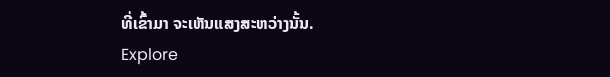ທີ່ເຂົ້າມາ ຈະເຫັນແສງສະຫວ່າງນັ້ນ.
Explore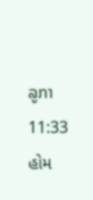ລູກາ 11:33
હોમ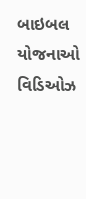બાઇબલ
યોજનાઓ
વિડિઓઝ